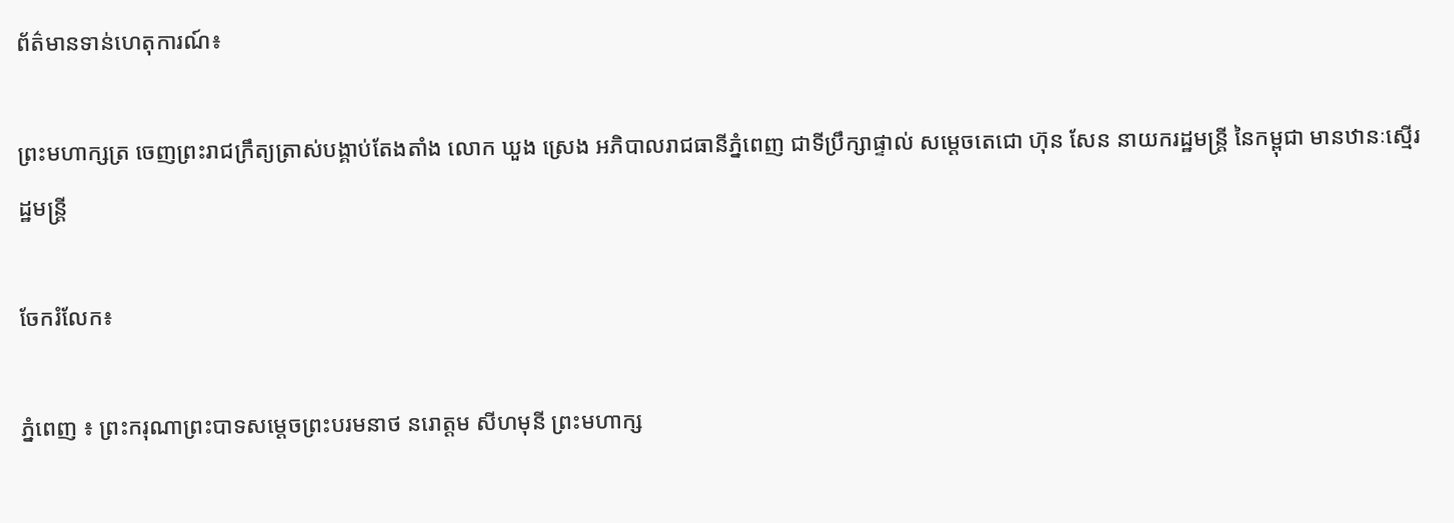ព័ត៌មានទាន់ហេតុការណ៍៖

ព្រះមហាក្សត្រ ចេញព្រះរាជក្រឹត្យត្រាស់បង្គាប់តែងតាំង លោក ឃួង ស្រេង អភិបាលរាជធានីភ្នំពេញ ជាទីប្រឹក្សាផ្ទាល់ សម្តេចតេជោ ហ៊ុន សែន នាយករដ្ឋមន្ត្រី នៃកម្ពុជា មានឋានៈស្មើរដ្ឋមន្ត្រី

ចែករំលែក៖

ភ្នំពេញ ៖ ព្រះករុណាព្រះបាទសម្ដេចព្រះបរមនាថ នរោត្ដម សីហមុនី ព្រះមហាក្ស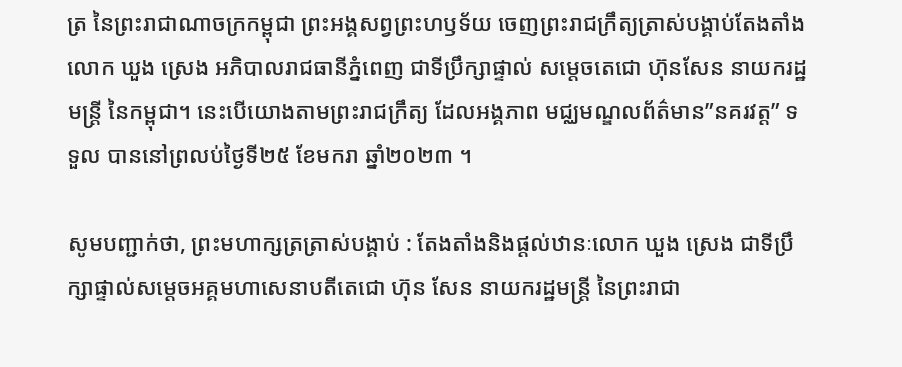ត្រ នៃព្រះរាជាណាចក្រកម្ពុជា ព្រះអង្គសព្វព្រះហឫទ័យ ចេញព្រះរាជក្រឹត្យត្រាស់បង្គាប់តែងតាំង លោក ឃួង ស្រេង អភិបាលរាជធានីភ្នំពេញ ជាទីប្រឹក្សាផ្ទាល់ សម្តេចតេជោ ហ៊ុនសែន នាយករដ្ឋមន្ត្រី នៃកម្ពុជា។ នេះបើយោងតាមព្រះរាជក្រឹត្យ ដែលអង្គភាព មជ្ឈមណ្ឌលព័ត៌មាន”នគរវត្ត” ទទួល បាននៅព្រលប់ថ្ងៃទី២៥ ខែមករា ឆ្នាំ២០២៣ ។

សូមបញ្ជាក់ថា, ព្រះមហាក្សត្រត្រាស់បង្គាប់ : តែងតាំងនិងផ្ដល់ឋានៈលោក ឃួង ស្រេង ជាទីប្រឹក្សាផ្ទាល់សម្តេចអគ្គមហាសេនាបតីតេជោ ហ៊ុន សែន នាយករដ្ឋមន្ត្រី នៃព្រះរាជា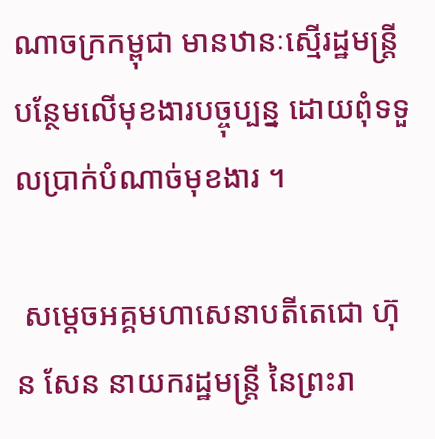ណាចក្រកម្ពុជា មានឋានៈស្មើរដ្ឋមន្ត្រី បន្ថែមលើមុខងារបច្ចុប្បន្ន ដោយពុំទទួលប្រាក់បំណាច់មុខងារ ។

 សម្តេចអគ្គមហាសេនាបតីតេជោ ហ៊ុន សែន នាយករដ្ឋមន្ត្រី នៃព្រះរា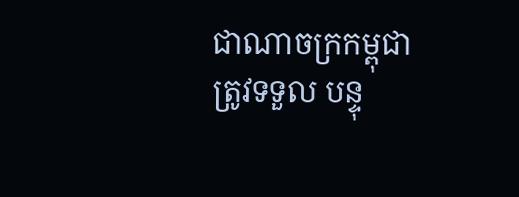ជាណាចក្រកម្ពុជា ត្រូវទទួល បន្ទុ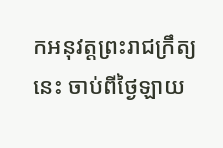កអនុវត្តព្រះរាជក្រឹត្យនេះ ចាប់ពីថ្ងៃឡាយ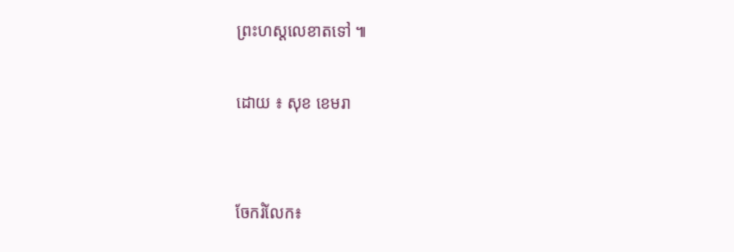ព្រះហស្តលេខាតទៅ ៕

ដោយ ៖ សុខ ខេមរា


ចែករំលែក៖